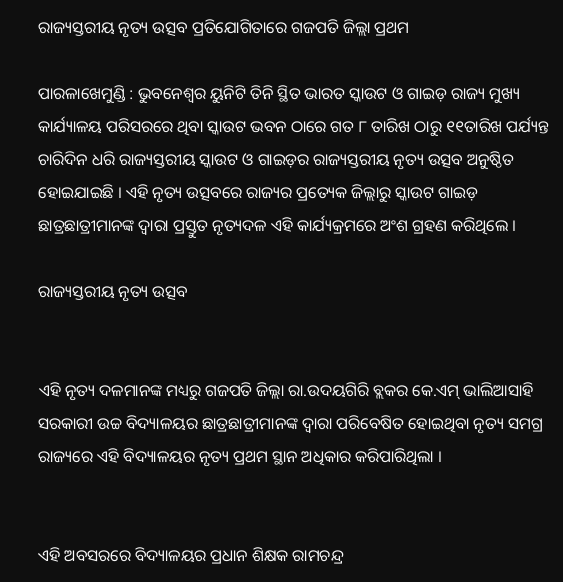ରାଜ୍ୟସ୍ତରୀୟ ନୃତ୍ୟ ଉତ୍ସବ ପ୍ରତିଯୋଗିତାରେ ଗଜପତି ଜିଲ୍ଲା ପ୍ରଥମ

ପାରଳାଖେମୁଣ୍ଡି : ଭୁବନେଶ୍ୱର ୟୁନିଟି ତିନି ସ୍ଥିତ ଭାରତ ସ୍କାଉଟ ଓ ଗାଇଡ଼ ରାଜ୍ୟ ମୁଖ୍ୟ କାର୍ଯ୍ୟାଳୟ ପରିସରରେ ଥିବା ସ୍କାଉଟ ଭବନ ଠାରେ ଗତ ୮ ତାରିଖ ଠାରୁ ୧୧ତାରିଖ ପର୍ଯ୍ୟନ୍ତ ଚାରିଦିନ ଧରି ରାଜ୍ୟସ୍ତରୀୟ ସ୍କାଉଟ ଓ ଗାଇଡ଼ର ରାଜ୍ୟସ୍ତରୀୟ ନୃତ୍ୟ ଉତ୍ସବ ଅନୁଷ୍ଠିତ ହୋଇଯାଇଛି । ଏହି ନୃତ୍ୟ ଉତ୍ସବରେ ରାଜ୍ୟର ପ୍ରତ୍ୟେକ ଜିଲ୍ଲାରୁ ସ୍କାଉଟ ଗାଇଡ଼ ଛାତ୍ରଛାତ୍ରୀମାନଙ୍କ ଦ୍ୱାରା ପ୍ରସ୍ତୁତ ନୃତ୍ୟଦଳ ଏହି କାର୍ଯ୍ୟକ୍ରମରେ ଅଂଶ ଗ୍ରହଣ କରିଥିଲେ ।

ରାଜ୍ୟସ୍ତରୀୟ ନୃତ୍ୟ ଉତ୍ସବ


ଏହି ନୃତ୍ୟ ଦଳମାନଙ୍କ ମଧ୍ୟରୁ ଗଜପତି ଜିଲ୍ଲା ରା.ଉଦୟଗିରି ବ୍ଲକର କେ.ଏମ୍‌ ଭାଲିଆସାହି ସରକାରୀ ଉଚ୍ଚ ବିଦ୍ୟାଳୟର ଛାତ୍ରଛାତ୍ରୀମାନଙ୍କ ଦ୍ୱାରା ପରିବେଷିତ ହୋଇଥିବା ନୃତ୍ୟ ସମଗ୍ର ରାଜ୍ୟରେ ଏହି ବିଦ୍ୟାଳୟର ନୃତ୍ୟ ପ୍ରଥମ ସ୍ଥାନ ଅଧିକାର କରିପାରିଥିଲା ।


ଏହି ଅବସରରେ ବିଦ୍ୟାଳୟର ପ୍ରଧାନ ଶିକ୍ଷକ ରାମଚନ୍ଦ୍ର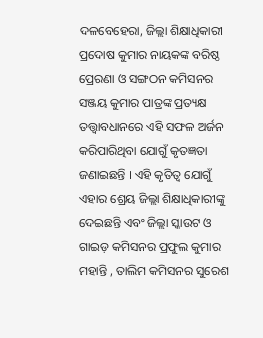ଦଳବେହେରା, ଜିଲ୍ଲା ଶିକ୍ଷାଧିକାରୀ ପ୍ରଦୋଷ କୁମାର ନାୟକଙ୍କ ବରିଷ୍ଠ ପ୍ରେରଣା ଓ ସଙ୍ଗଠନ କମିସନର ସଞ୍ଜୟ କୁମାର ପାତ୍ରଙ୍କ ପ୍ରତ୍ୟକ୍ଷ ତତ୍ତ୍ୱାବଧାନରେ ଏହି ସଫଳ ଅର୍ଜନ କରିପାରିଥିବା ଯୋଗୁଁ କୃତଜ୍ଞତା ଜଣାଇଛନ୍ତି । ଏହି କୃତିତ୍ୱ ଯୋଗୁଁ ଏହାର ଶ୍ରେୟ ଜିଲ୍ଲା ଶିକ୍ଷାଧିକାରୀଙ୍କୁ ଦେଇଛନ୍ତି ଏବଂ ଜିଲ୍ଲା ସ୍କାଉଟ ଓ ଗାଇଡ଼ କମିସନର ପ୍ରଫୁଲ କୁମାର ମହାନ୍ତି , ତାଲିମ କମିସନର ସୁରେଶ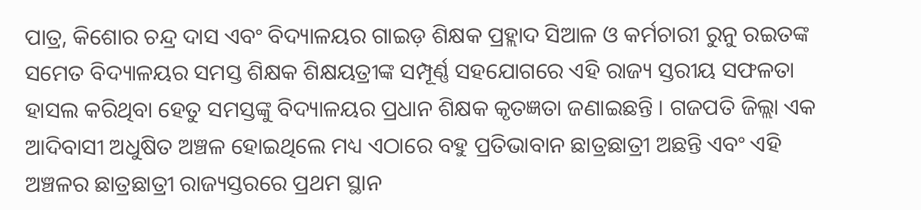ପାତ୍ର, କିଶୋର ଚନ୍ଦ୍ର ଦାସ ଏବଂ ବିଦ୍ୟାଳୟର ଗାଇଡ଼ ଶିକ୍ଷକ ପ୍ରହ୍ଲାଦ ସିଆଳ ଓ କର୍ମଚାରୀ ରୁନୁ ରଇତଙ୍କ ସମେତ ବିଦ୍ୟାଳୟର ସମସ୍ତ ଶିକ୍ଷକ ଶିକ୍ଷୟତ୍ରୀଙ୍କ ସମ୍ପୂର୍ଣ୍ଣ ସହଯୋଗରେ ଏହି ରାଜ୍ୟ ସ୍ତରୀୟ ସଫଳତା ହାସଲ କରିଥିବା ହେତୁ ସମସ୍ତଙ୍କୁ ବିଦ୍ୟାଳୟର ପ୍ରଧାନ ଶିକ୍ଷକ କୃତଜ୍ଞତା ଜଣାଇଛନ୍ତି । ଗଜପତି ଜିଲ୍ଲା ଏକ ଆଦିବାସୀ ଅଧୁଷିତ ଅଞ୍ଚଳ ହୋଇଥିଲେ ମଧ୍ୟ ଏଠାରେ ବହୁ ପ୍ରତିଭାବାନ ଛାତ୍ରଛାତ୍ରୀ ଅଛନ୍ତି ଏବଂ ଏହି ଅଞ୍ଚଳର ଛାତ୍ରଛାତ୍ରୀ ରାଜ୍ୟସ୍ତରରେ ପ୍ରଥମ ସ୍ଥାନ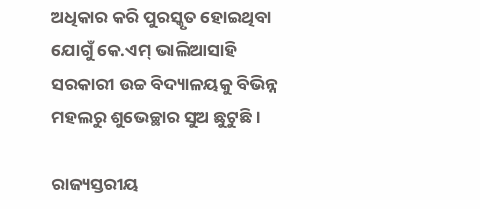ଅଧିକାର କରି ପୁରସ୍କୃତ ହୋଇଥିବା ଯୋଗୁଁ କେ.ଏମ୍‌ ଭାଲିଆସାହି ସରକାରୀ ଉଚ୍ଚ ବିଦ୍ୟାଳୟକୁ ବିଭିନ୍ନ ମହଲରୁ ଶୁଭେଚ୍ଛାର ସୁଅ ଛୁଟୁଛି ।

ରାଜ୍ୟସ୍ତରୀୟ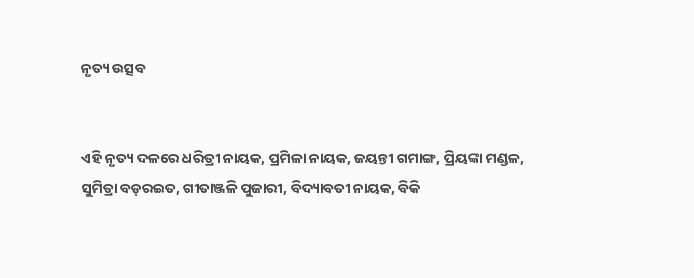ନୃତ୍ୟ ଉତ୍ସବ


ଏହି ନୃତ୍ୟ ଦଳରେ ଧରିତ୍ରୀ ନାୟକ, ପ୍ରମିଳା ନାୟକ, ଜୟନ୍ତୀ ଗମାଙ୍ଗ, ପ୍ରିୟଙ୍କା ମଣ୍ଡଳ, ସୁମିତ୍ରା ବଡ଼ରଇତ, ଗୀତାଞ୍ଜଳି ପୁଜାରୀ, ବିଦ୍ୟାବତୀ ନାୟକ, ବିକି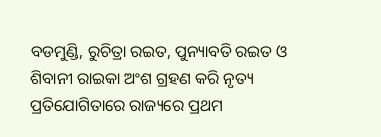ବଡମୁଣ୍ଡି, ରୁଚିତ୍ରା ରଇତ, ପୁନ୍ୟାବତି ରଇତ ଓ ଶିବାନୀ ରାଇକା ଅଂଶ ଗ୍ରହଣ କରି ନୃତ୍ୟ ପ୍ରତିଯୋଗିତାରେ ରାଜ୍ୟରେ ପ୍ରଥମ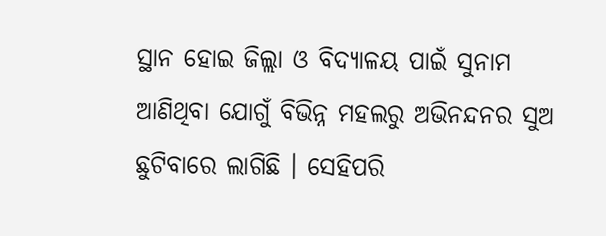ସ୍ଥାନ ହୋଇ ଜିଲ୍ଲା ଓ ବିଦ୍ୟାଳୟ ପାଇଁ ସୁନାମ ଆଣିଥିବା ଯୋଗୁଁ ବିଭିନ୍ନ ମହଲରୁ ଅଭିନନ୍ଦନର ସୁଅ ଛୁଟିବାରେ ଲାଗିଛି । ସେହିପରି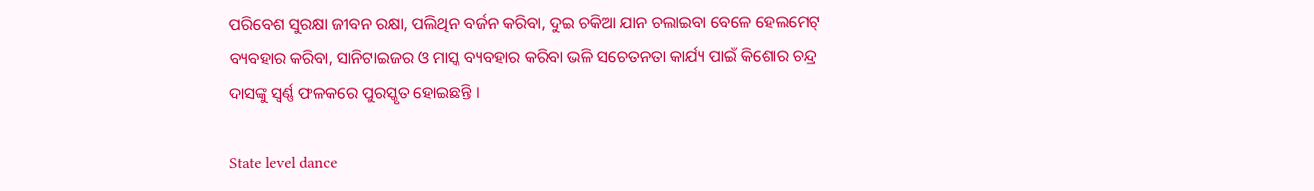ପରିବେଶ ସୁରକ୍ଷା ଜୀବନ ରକ୍ଷା, ପଲିଥିନ ବର୍ଜନ କରିବା, ଦୁଇ ଚକିଆ ଯାନ ଚଲାଇବା ବେଳେ ହେଲମେଟ୍‌ ବ୍ୟବହାର କରିବା, ସାନିଟାଇଜର ଓ ମାସ୍କ ବ୍ୟବହାର କରିବା ଭଳି ସଚେତନତା କାର୍ଯ୍ୟ ପାଇଁ କିଶୋର ଚନ୍ଦ୍ର ଦାସଙ୍କୁ ସ୍ୱର୍ଣ୍ଣ ଫଳକରେ ପୁରସ୍କୃତ ହୋଇଛନ୍ତି ।

State level dance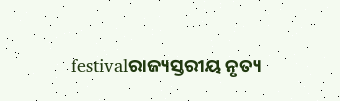festivalରାଜ୍ୟସ୍ତରୀୟ ନୃତ୍ୟ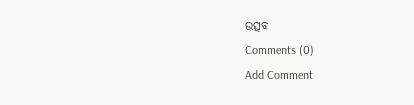ଉତ୍ସବ
Comments (0)
Add Comment